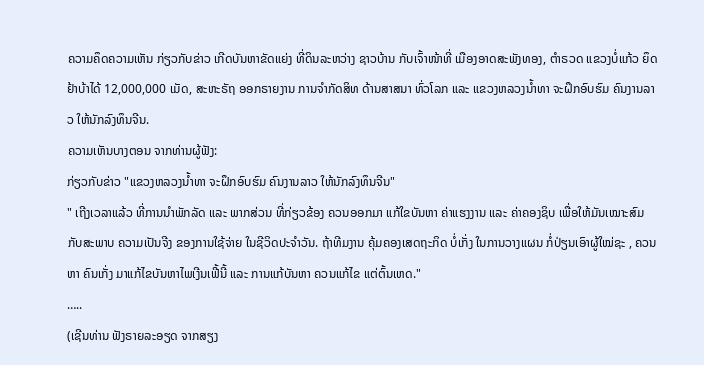ຄວາມຄຶດຄວາມເຫັນ ກ່ຽວກັບຂ່າວ ເກີດບັນຫາຂັດແຍ່ງ ທີ່ດິນລະຫວ່າງ ຊາວບ້ານ ກັບເຈົ້າໜ້າທີ່ ເມືອງອາດສະພັງທອງ, ຕຳຣວດ ແຂວງບໍ່ແກ້ວ ຍຶດຢ້າບ້າໄດ້ 12,000,000 ເມັດ, ສະຫະຣັຖ ອອກຣາຍງານ ການຈຳກັດສິທ ດ້ານສາສນາ ທົ່ວໂລກ ແລະ ແຂວງຫລວງນໍ້າທາ ຈະຝຶກອົບຮົມ ຄົນງານລາວ ໃຫ້ນັກລົງທຶນຈີນ.
ຄວາມເຫັນບາງຕອນ ຈາກທ່ານຜູ້ຟັງ:
ກ່ຽວກັບຂ່າວ "ແຂວງຫລວງນໍ້າທາ ຈະຝຶກອົບຮົມ ຄົນງານລາວ ໃຫ້ນັກລົງທຶນຈີນ"
" ເຖີງເວລາແລ້ວ ທີ່ການນຳພັກລັດ ແລະ ພາກສ່ວນ ທີ່ກ່ຽວຂ້ອງ ຄວນອອກມາ ແກ້ໃຂບັນຫາ ຄ່າແຮງງານ ແລະ ຄ່າຄອງຊິບ ເພື່ອໃຫ້ມັນເໝາະສົມ ກັບສະພາບ ຄວາມເປັນຈີງ ຂອງການໃຊ້ຈ່າຍ ໃນຊີວິດປະຈຳວັນ. ຖ້າທີມງານ ຄຸ້ມຄອງເສດຖະກິດ ບໍ່ເກັ່ງ ໃນການວາງແຜນ ກໍ່ປ່ຽນເອົາຜູ້ໃໝ່ຊະ , ຄວນຫາ ຄົນເກັ່ງ ມາແກ້ໄຂບັນຫາໄພເງີນເຟີ້ນີ້ ແລະ ການແກ້ບັນຫາ ຄວນແກ້ໄຂ ແຕ່ຕົ້ນເຫດ."
…..
(ເຊີນທ່ານ ຟັງຣາຍລະອຽດ ຈາກສຽງ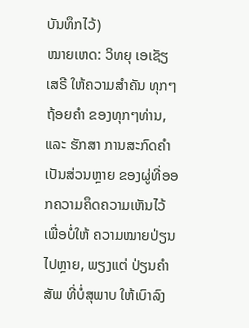ບັນທຶກໄວ້)
ໝາຍເຫດ: ວິທຍຸ ເອເຊັຽ ເສຣີ ໃຫ້ຄວາມສຳຄັນ ທຸກໆຖ້ອຍຄຳ ຂອງທຸກໆທ່ານ, ແລະ ຮັກສາ ການສະກົດຄຳ ເປັນສ່ວນຫຼາຍ ຂອງຜູ່ທີ່ອອກຄວາມຄຶດຄວາມເຫັນໄວ້ ເພື່ອບໍ່ໃຫ້ ຄວາມໝາຍປ່ຽນໄປຫຼາຍ, ພຽງແຕ່ ປ່ຽນຄຳສັພ ທີ່ບໍ່ສຸພາບ ໃຫ້ເບົາລົງ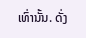ເທົ່ານັ້ນ. ດັ່ງ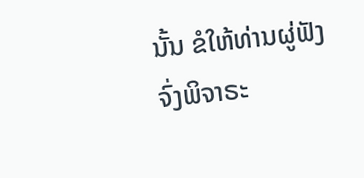ນັ້ນ ຂໍໃຫ້ທ່ານຜູ່ຟັງ ຈົ່ງພິຈາຣະ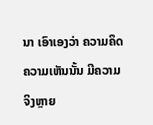ນາ ເອົາເອງວ່າ ຄວາມຄຶດຄວາມເຫັນນັ້ນ ມີຄວາມຈິງຫຼາຍ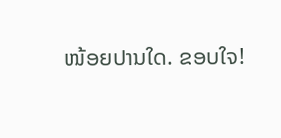ໜ້ອຍປານໃດ. ຂອບໃຈ!